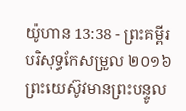យ៉ូហាន 13:38 - ព្រះគម្ពីរបរិសុទ្ធកែសម្រួល ២០១៦ ព្រះយេស៊ូវមានព្រះបន្ទូល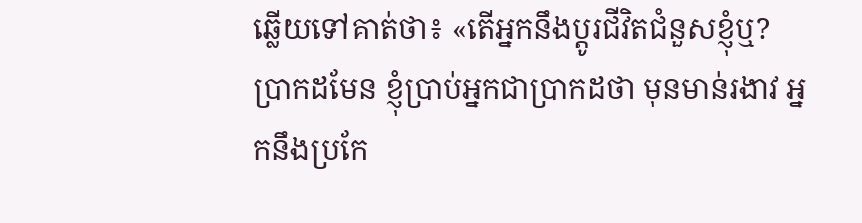ឆ្លើយទៅគាត់ថា៖ «តើអ្នកនឹងប្តូរជីវិតជំនួសខ្ញុំឬ? ប្រាកដមែន ខ្ញុំប្រាប់អ្នកជាប្រាកដថា មុនមាន់រងាវ អ្នកនឹងប្រកែ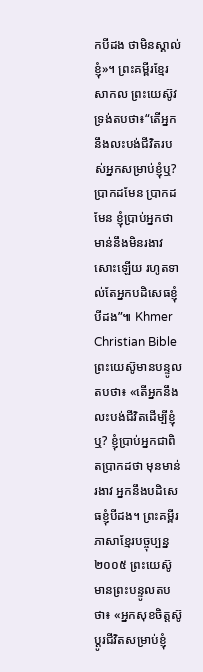កបីដង ថាមិនស្គាល់ខ្ញុំ»។ ព្រះគម្ពីរខ្មែរសាកល ព្រះយេស៊ូវទ្រង់តបថា៖“តើអ្នកនឹងលះបង់ជីវិតរបស់អ្នកសម្រាប់ខ្ញុំឬ? ប្រាកដមែន ប្រាកដមែន ខ្ញុំប្រាប់អ្នកថា មាន់នឹងមិនរងាវសោះឡើយ រហូតទាល់តែអ្នកបដិសេធខ្ញុំបីដង”៕ Khmer Christian Bible ព្រះយេស៊ូមានបន្ទូលតបថា៖ «តើអ្នកនឹងលះបង់ជីវិតដើម្បីខ្ញុំឬ? ខ្ញុំប្រាប់អ្នកជាពិតប្រាកដថា មុនមាន់រងាវ អ្នកនឹងបដិសេធខ្ញុំបីដង។ ព្រះគម្ពីរភាសាខ្មែរបច្ចុប្បន្ន ២០០៥ ព្រះយេស៊ូមានព្រះបន្ទូលតបថា៖ «អ្នកសុខចិត្តស៊ូប្ដូរជីវិតសម្រាប់ខ្ញុំ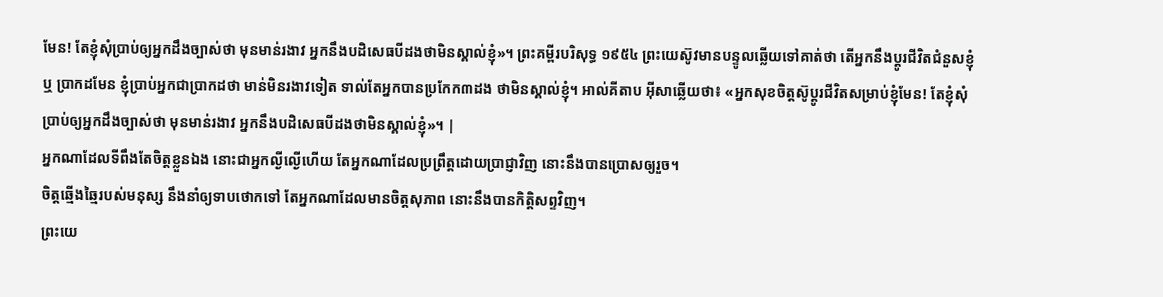មែន! តែខ្ញុំសុំប្រាប់ឲ្យអ្នកដឹងច្បាស់ថា មុនមាន់រងាវ អ្នកនឹងបដិសេធបីដងថាមិនស្គាល់ខ្ញុំ»។ ព្រះគម្ពីរបរិសុទ្ធ ១៩៥៤ ព្រះយេស៊ូវមានបន្ទូលឆ្លើយទៅគាត់ថា តើអ្នកនឹងប្តូរជីវិតជំនួសខ្ញុំឬ ប្រាកដមែន ខ្ញុំប្រាប់អ្នកជាប្រាកដថា មាន់មិនរងាវទៀត ទាល់តែអ្នកបានប្រកែក៣ដង ថាមិនស្គាល់ខ្ញុំ។ អាល់គីតាប អ៊ីសាឆ្លើយថា៖ «អ្នកសុខចិត្ដស៊ូប្ដូរជីវិតសម្រាប់ខ្ញុំមែន! តែខ្ញុំសុំប្រាប់ឲ្យអ្នកដឹងច្បាស់ថា មុនមាន់រងាវ អ្នកនឹងបដិសេធបីដងថាមិនស្គាល់ខ្ញុំ»។ |
អ្នកណាដែលទីពឹងតែចិត្តខ្លួនឯង នោះជាអ្នកល្ងីល្ងើហើយ តែអ្នកណាដែលប្រព្រឹត្តដោយប្រាជ្ញាវិញ នោះនឹងបានប្រោសឲ្យរួច។
ចិត្តឆ្មើងឆ្មៃរបស់មនុស្ស នឹងនាំឲ្យទាបថោកទៅ តែអ្នកណាដែលមានចិត្តសុភាព នោះនឹងបានកិត្តិសព្ទវិញ។
ព្រះយេ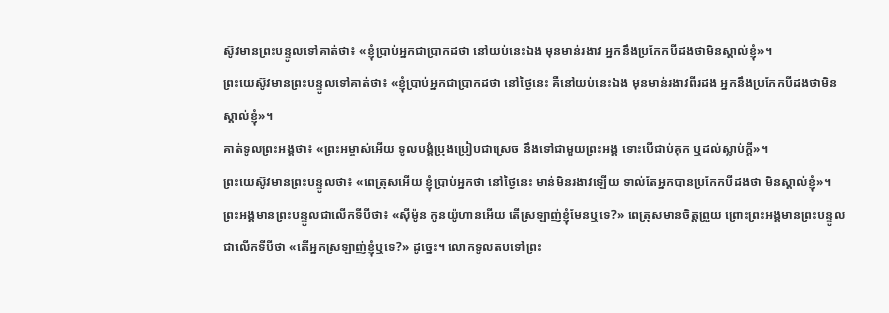ស៊ូវមានព្រះបន្ទូលទៅគាត់ថា៖ «ខ្ញុំប្រាប់អ្នកជាប្រាកដថា នៅយប់នេះឯង មុនមាន់រងាវ អ្នកនឹងប្រកែកបីដងថាមិនស្គាល់ខ្ញុំ»។
ព្រះយេស៊ូវមានព្រះបន្ទូលទៅគាត់ថា៖ «ខ្ញុំប្រាប់អ្នកជាប្រាកដថា នៅថ្ងៃនេះ គឺនៅយប់នេះឯង មុនមាន់រងាវពីរដង អ្នកនឹងប្រកែកបីដងថាមិនស្គាល់ខ្ញុំ»។
គាត់ទូលព្រះអង្គថា៖ «ព្រះអម្ចាស់អើយ ទូលបង្គំប្រុងប្រៀបជាស្រេច នឹងទៅជាមួយព្រះអង្គ ទោះបើជាប់គុក ឬដល់ស្លាប់ក្តី»។
ព្រះយេស៊ូវមានព្រះបន្ទូលថា៖ «ពេត្រុសអើយ ខ្ញុំប្រាប់អ្នកថា នៅថ្ងៃនេះ មាន់មិនរងាវឡើយ ទាល់តែអ្នកបានប្រកែកបីដងថា មិនស្គាល់ខ្ញុំ»។
ព្រះអង្គមានព្រះបន្ទូលជាលើកទីបីថា៖ «ស៊ីម៉ូន កូនយ៉ូហានអើយ តើស្រឡាញ់ខ្ញុំមែនឬទេ?» ពេត្រុសមានចិត្តព្រួយ ព្រោះព្រះអង្គមានព្រះបន្ទូលជាលើកទីបីថា «តើអ្នកស្រឡាញ់ខ្ញុំឬទេ?» ដូច្នេះ។ លោកទូលតបទៅព្រះ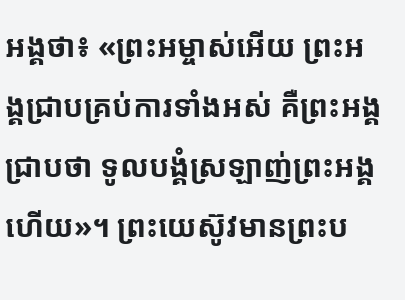អង្គថា៖ «ព្រះអម្ចាស់អើយ ព្រះអង្គជ្រាបគ្រប់ការទាំងអស់ គឺព្រះអង្គជ្រាបថា ទូលបង្គំស្រឡាញ់ព្រះអង្គហើយ»។ ព្រះយេស៊ូវមានព្រះប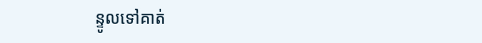ន្ទូលទៅគាត់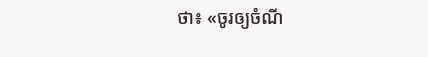ថា៖ «ចូរឲ្យចំណី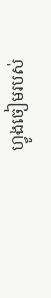ហ្វូងចៀមរបស់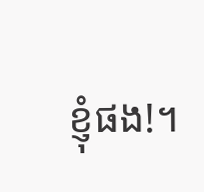ខ្ញុំផង!។